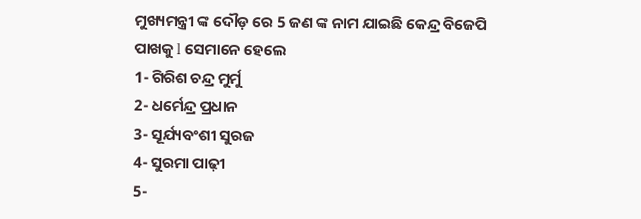ମୁଖ୍ୟମନ୍ତ୍ରୀ ଙ୍କ ଦୌଡ଼ ରେ 5 ଜଣ ଙ୍କ ନାମ ଯାଇଛି କେନ୍ଦ୍ର ବିଜେପି ପାଖକୁ l ସେମାନେ ହେଲେ
1- ଗିରିଶ ଚନ୍ଦ୍ର ମୁର୍ମୁ
2- ଧର୍ମେନ୍ଦ୍ର ପ୍ରଧାନ
3- ସୂର୍ଯ୍ୟବଂଶୀ ସୁରଜ
4- ସୁରମା ପାଢ଼ୀ
5-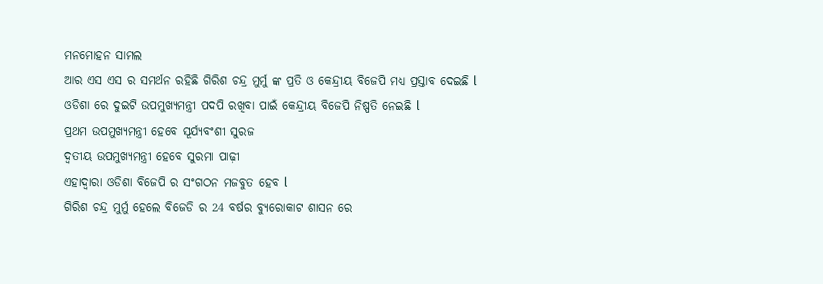ମନମୋହନ ସାମଲ
ଆର ଏସ ଏସ ର ସମର୍ଥନ ରହିଛି ଗିରିଶ ଚନ୍ଦ୍ର ମୁର୍ମୁ ଙ୍କ ପ୍ରତି ଓ କେନ୍ଦ୍ରୀୟ ବିଜେପି ମଧ୍ୟ ପ୍ରସ୍ତାବ ଦେଇଛି l
ଓଡିଶା ରେ ଦୁଇଟି ଉପମୁଖ୍ୟମନ୍ତ୍ରୀ ପଦପି ରଖିବା ପାଇଁ କେନ୍ଦ୍ରୀୟ ବିଜେପି ନିଷ୍ପତି ନେଇଛି l
ପ୍ରଥମ ଉପମୁଖ୍ୟମନ୍ତ୍ରୀ ହେବେ ସୂର୍ଯ୍ୟବଂଶୀ ସୁରଜ
ଦ୍ୱତୀୟ ଉପମୁଖ୍ୟମନ୍ତ୍ରୀ ହେବେ ସୁରମା ପାଢ଼ୀ
ଏହାଦ୍ୱାରା ଓଡିଶା ବିଜେପି ର ସଂଗଠନ ମଜବୁତ ହେବ l
ଗିରିଶ ଚନ୍ଦ୍ର ମୁର୍ମୁ ହେଲେ ବିଜେଡି ର 24 ବର୍ଷର ବ୍ୟୁରୋକାଟ ଶାସନ ରେ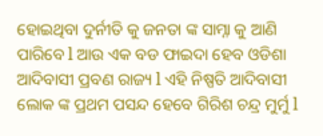ହୋଇଥିବା ଦୁର୍ନୀତି କୁ ଜନତା ଙ୍କ ସାମ୍ନା କୁ ଆଣି ପାରିବେ l ଆଉ ଏକ ବଡ ଫାଇଦା ହେବ ଓଡିଶା ଆଦିବାସୀ ପ୍ରବଣ ରାଜ୍ୟ l ଏହି ନିଷ୍ପତି ଆଦିବାସୀ ଲୋକ ଙ୍କ ପ୍ରଥମ ପସନ୍ଦ ହେବେ ଗିରିଶ ଚନ୍ଦ୍ର ମୁର୍ମୁ l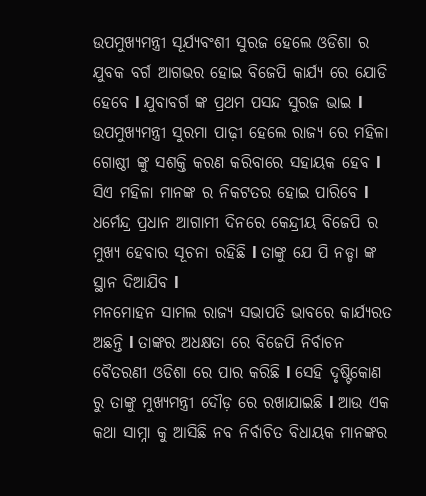ଉପମୁଖ୍ୟମନ୍ତ୍ରୀ ସୂର୍ଯ୍ୟବଂଶୀ ସୁରଜ ହେଲେ ଓଡିଶା ର ଯୁବକ ବର୍ଗ ଆଗଭର ହୋଇ ବିଜେପି କାର୍ଯ୍ୟ ରେ ଯୋଡି ହେବେ l ଯୁବାବର୍ଗ ଙ୍କ ପ୍ରଥମ ପସନ୍ଦ ସୁରଜ ଭାଇ l
ଉପମୁଖ୍ୟମନ୍ତ୍ରୀ ସୁରମା ପାଢ଼ୀ ହେଲେ ରାଜ୍ୟ ରେ ମହିଳା ଗୋଷ୍ଠୀ ଙ୍କୁ ସଶକ୍ତି କରଣ କରିବାରେ ସହାୟକ ହେବ l ସିଏ ମହିଳା ମାନଙ୍କ ର ନିକଟତର ହୋଇ ପାରିବେ l
ଧର୍ମେନ୍ଦ୍ର ପ୍ରଧାନ ଆଗାମୀ ଦିନରେ କେନ୍ଦ୍ରୀୟ ବିଜେପି ର ମୁଖ୍ୟ ହେବାର ସୂଚନା ରହିଛି l ତାଙ୍କୁ ଯେ ପି ନଡ୍ଡା ଙ୍କ ସ୍ଥାନ ଦିଆଯିବ l
ମନମୋହନ ସାମଲ ରାଜ୍ୟ ସଭାପତି ଭାବରେ କାର୍ଯ୍ୟରତ ଅଛନ୍ତି l ତାଙ୍କର ଅଧକ୍ଷତା ରେ ବିଜେପି ନିର୍ବାଚନ ବୈତରଣୀ ଓଡିଶା ରେ ପାର କରିଛି l ସେହି ଦୃଷ୍ଟିକୋଣ ରୁ ତାଙ୍କୁ ମୁଖ୍ୟମନ୍ତ୍ରୀ ଦୌଡ଼ ରେ ରଖାଯାଇଛି l ଆଉ ଏକ କଥା ସାମ୍ନା କୁ ଆସିଛି ନବ ନିର୍ବାଚିତ ବିଧାୟକ ମାନଙ୍କର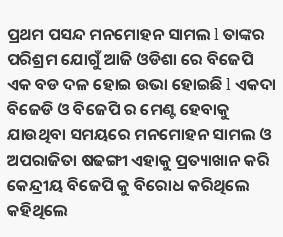ପ୍ରଥମ ପସନ୍ଦ ମନମୋହନ ସାମଲ l ତାଙ୍କର ପରିଶ୍ରମ ଯୋଗୁଁ ଆଜି ଓଡିଶା ରେ ବିଜେପି ଏକ ବଡ ଦଳ ହୋଇ ଉଭା ହୋଇଛି l ଏକଦା ବିଜେଡି ଓ ବିଜେପି ର ମେଣ୍ଟ ହେବାକୁ ଯାଉଥିବା ସମୟରେ ମନମୋହନ ସାମଲ ଓ ଅପରାଜିତା ଷଢଙ୍ଗୀ ଏହାକୁ ପ୍ରତ୍ୟାଖାନ କରି କେନ୍ଦ୍ରୀୟ ବିଜେପି କୁ ବିରୋଧ କରିଥିଲେ କହିଥିଲେ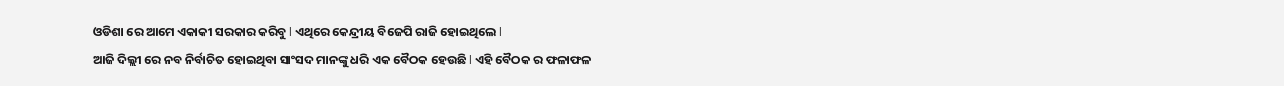ଓଡିଶା ରେ ଆମେ ଏକାକୀ ସରକାର କରିବୁ l ଏଥିରେ କେନ୍ଦ୍ରୀୟ ବିଜେପି ରାଜି ହୋଇଥିଲେ l
ଆଜି ଦିଲ୍ଲୀ ରେ ନବ ନିର୍ବାଚିତ ହୋଇଥିବା ସାଂସଦ ମାନଙ୍କୁ ଧରି ଏକ ବୈଠକ ହେଉଛି l ଏହି ବୈଠକ ର ଫଳାଫଳ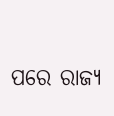ପରେ ରାଜ୍ୟ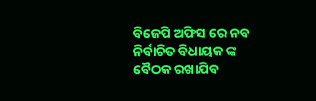ବିଜେପି ଅଫିସ ରେ ନବ ନିର୍ବାଚିତ ବିଧାୟକ ଙ୍କ ବୈଠକ ରଖାଯିବ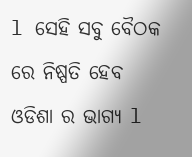l ସେହି ସବୁ ବୈଠକ ରେ ନିଷ୍ପତି ହେବ ଓଡିଶା ର ଭାଗ୍ୟ l